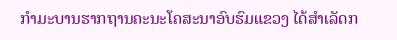ກຳມະບານຮາກຖານຄະນະໂຄສະນາອົບຮົມແຂວງ ໄດ້ສໍາເລັດກ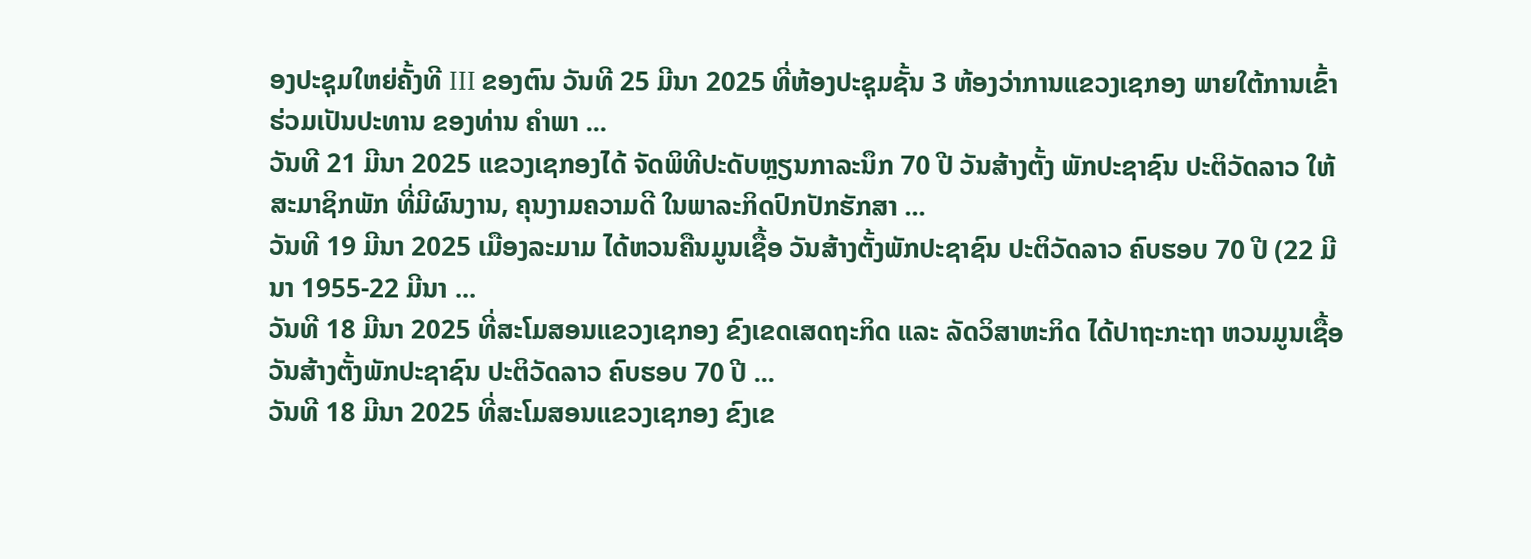ອງປະຊຸມໃຫຍ່ຄັ້ງທີ III ຂອງຕົນ ວັນທີ 25 ມີນາ 2025 ທີ່ຫ້ອງປະຊຸມຊັ້ນ 3 ຫ້ອງວ່າການແຂວງເຊກອງ ພາຍໃຕ້ການເຂົ້າຮ່ວມເປັນປະທານ ຂອງທ່ານ ຄຳພາ ...
ວັນທີ 21 ມີນາ 2025 ແຂວງເຊກອງໄດ້ ຈັດພິທີປະດັບຫຼຽນກາລະນຶກ 70 ປີ ວັນສ້າງຕັ້ງ ພັກປະຊາຊົນ ປະຕິວັດລາວ ໃຫ້ສະມາຊິກພັກ ທີ່ມີຜົນງານ, ຄຸນງາມຄວາມດີ ໃນພາລະກິດປົກປັກຮັກສາ ...
ວັນທີ 19 ມີນາ 2025 ເມືອງລະມາມ ໄດ້ຫວນຄືນມູນເຊື້ອ ວັນສ້າງຕັ້ງພັກປະຊາຊົນ ປະຕິວັດລາວ ຄົບຮອບ 70 ປີ (22 ມີນາ 1955-22 ມີນາ ...
ວັນທີ 18 ມີນາ 2025 ທີ່ສະໂມສອນແຂວງເຊກອງ ຂົງເຂດເສດຖະກິດ ແລະ ລັດວິສາຫະກິດ ໄດ້ປາຖະກະຖາ ຫວນມູນເຊື້ອ ວັນສ້າງຕັ້ງພັກປະຊາຊົນ ປະຕິວັດລາວ ຄົບຮອບ 70 ປີ ...
ວັນທີ 18 ມີນາ 2025 ທີ່ສະໂມສອນແຂວງເຊກອງ ຂົງເຂ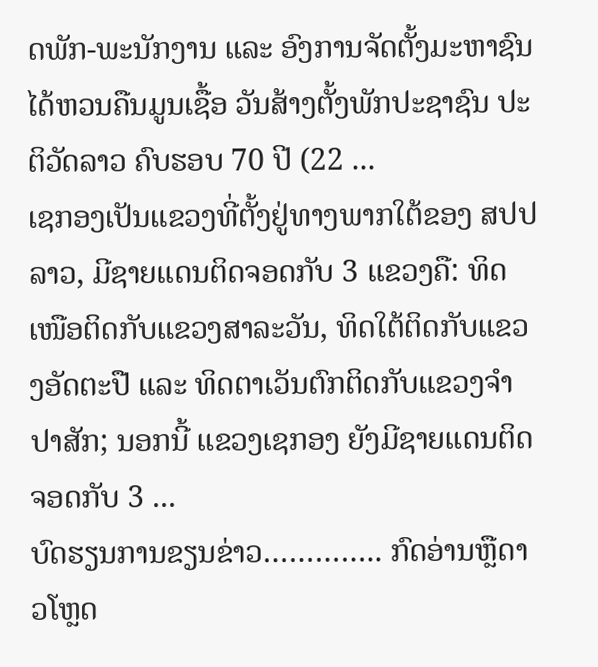ດພັກ-ພະນັກງານ ແລະ ອົງການຈັດຕັ້ງມະຫາຊົນ ໄດ້ຫວນຄືນມູນເຊື້ອ ວັນສ້າງຕັ້ງພັກປະຊາຊົນ ປະຕິວັດລາວ ຄົບຮອບ 70 ປີ (22 ...
ເຊກອງເປັນແຂວງທີ່ຕັ້ງຢູ່ທາງພາກໃຕ້ຂອງ ສປປ ລາວ, ມີຊາຍແດນຕິດຈອດກັບ 3 ແຂວງຄື: ທິດເໜືອຕິດກັບແຂວງສາລະວັນ, ທິດໃຕ້ຕິດກັບແຂວງອັດຕະປື ແລະ ທິດຕາເວັນຕົກຕິດກັບແຂວງຈໍາປາສັກ; ນອກນີ້ ແຂວງເຊກອງ ຍັງມີຊາຍແດນຕິດຈອດກັບ 3 ...
ບົດຮຽນການຂຽນຂ່າວ………….. ກົດອ່ານຫຼືດາວໂຫຼດ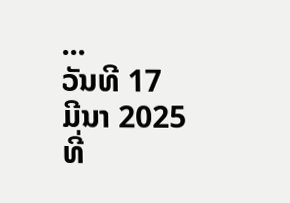...
ວັນທີ 17 ມີນາ 2025 ທີ່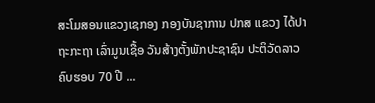ສະໂມສອນແຂວງເຊກອງ ກອງບັນຊາການ ປກສ ແຂວງ ໄດ້ປາຖະກະຖາ ເລົ່າມູນເຊື້ອ ວັນສ້າງຕັ້ງພັກປະຊາຊົນ ປະຕິວັດລາວ ຄົບຮອບ 70 ປີ ...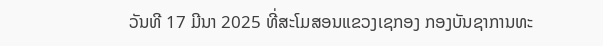ວັນທີ 17 ມີນາ 2025 ທີ່ສະໂມສອນແຂວງເຊກອງ ກອງບັນຊາການທະ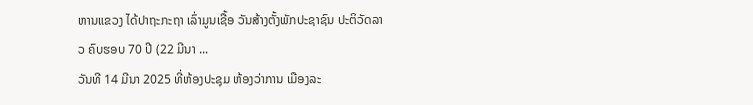ຫານແຂວງ ໄດ້ປາຖະກະຖາ ເລົ່າມູນເຊື້ອ ວັນສ້າງຕັ້ງພັກປະຊາຊົນ ປະຕິວັດລາວ ຄົບຮອບ 70 ປີ (22 ມີນາ ...
ວັນທີ 14 ມີນາ 2025 ທີ່ຫ້ອງປະຊຸມ ຫ້ອງວ່າການ ເມືອງລະ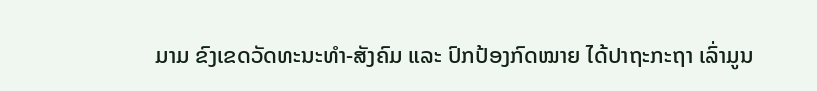ມາມ ຂົງເຂດວັດທະນະທຳ-ສັງຄົມ ແລະ ປົກປ້ອງກົດໝາຍ ໄດ້ປາຖະກະຖາ ເລົ່າມູນ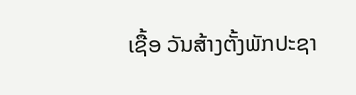ເຊື້ອ ວັນສ້າງຕັ້ງພັກປະຊາ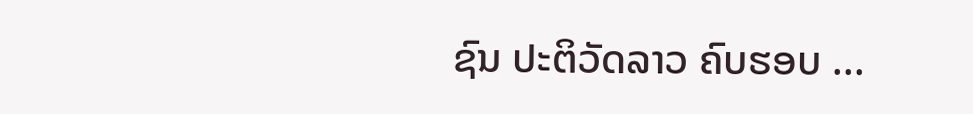ຊົນ ປະຕິວັດລາວ ຄົບຮອບ ...